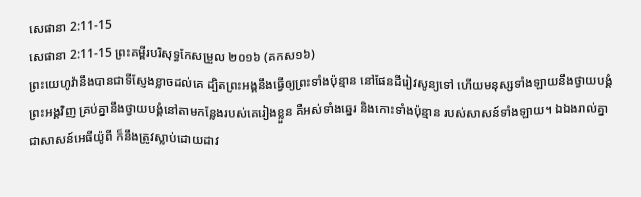សេផានា 2:11-15
សេផានា 2:11-15 ព្រះគម្ពីរបរិសុទ្ធកែសម្រួល ២០១៦ (គកស១៦)
ព្រះយេហូវ៉ានឹងបានជាទីស្ញែងខ្លាចដល់គេ ដ្បិតព្រះអង្គនឹងធ្វើឲ្យព្រះទាំងប៉ុន្មាន នៅផែនដីរៀវសូន្យទៅ ហើយមនុស្សទាំងឡាយនឹងថ្វាយបង្គំព្រះអង្គវិញ គ្រប់គ្នានឹងថ្វាយបង្គំនៅតាមកន្លែងរបស់គេរៀងខ្លួន គឺអស់ទាំងឆ្នេរ និងកោះទាំងប៉ុន្មាន របស់សាសន៍ទាំងឡាយ។ ឯឯងរាល់គ្នា ជាសាសន៍អេធីយ៉ូពី ក៏នឹងត្រូវស្លាប់ដោយដាវ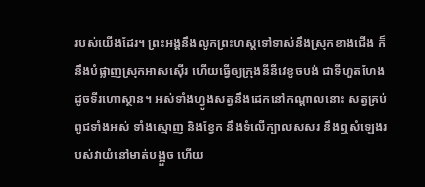របស់យើងដែរ។ ព្រះអង្គនឹងលូកព្រះហស្តទៅទាស់នឹងស្រុកខាងជើង ក៏នឹងបំផ្លាញស្រុកអាសស៊ើរ ហើយធ្វើឲ្យក្រុងនីនីវេខូចបង់ ជាទីហួតហែង ដូចទីរហោស្ថាន។ អស់ទាំងហ្វូងសត្វនឹងដេកនៅកណ្ដាលនោះ សត្វគ្រប់ពូជទាំងអស់ ទាំងស្មោញ និងខ្វែក នឹងទំលើក្បាលសសរ នឹងឮសំឡេងរបស់វាយំនៅមាត់បង្អួច ហើយ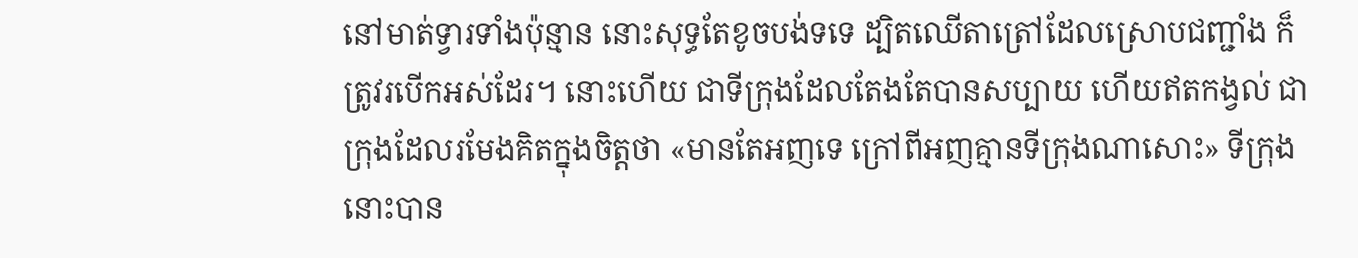នៅមាត់ទ្វារទាំងប៉ុន្មាន នោះសុទ្ធតែខូចបង់ទទេ ដ្បិតឈើតាត្រៅដែលស្រោបជញ្ជាំង ក៏ត្រូវរបើកអស់ដែរ។ នោះហើយ ជាទីក្រុងដែលតែងតែបានសប្បាយ ហើយឥតកង្វល់ ជាក្រុងដែលរមែងគិតក្នុងចិត្តថា «មានតែអញទេ ក្រៅពីអញគ្មានទីក្រុងណាសោះ» ទីក្រុងនោះបាន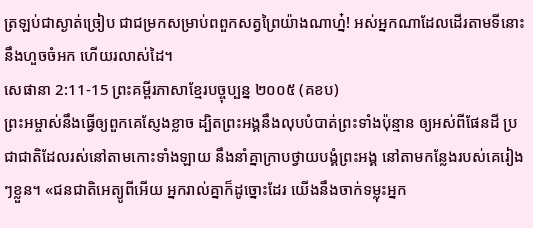ត្រឡប់ជាស្ងាត់ច្រៀប ជាជម្រកសម្រាប់ពពួកសត្វព្រៃយ៉ាងណាហ្ន៎! អស់អ្នកណាដែលដើរតាមទីនោះ នឹងហួចចំអក ហើយរលាស់ដៃ។
សេផានា 2:11-15 ព្រះគម្ពីរភាសាខ្មែរបច្ចុប្បន្ន ២០០៥ (គខប)
ព្រះអម្ចាស់នឹងធ្វើឲ្យពួកគេស្ញែងខ្លាច ដ្បិតព្រះអង្គនឹងលុបបំបាត់ព្រះទាំងប៉ុន្មាន ឲ្យអស់ពីផែនដី ប្រជាជាតិដែលរស់នៅតាមកោះទាំងឡាយ នឹងនាំគ្នាក្រាបថ្វាយបង្គំព្រះអង្គ នៅតាមកន្លែងរបស់គេរៀងៗខ្លួន។ «ជនជាតិអេត្យូពីអើយ អ្នករាល់គ្នាក៏ដូច្នោះដែរ យើងនឹងចាក់ទម្លុះអ្នក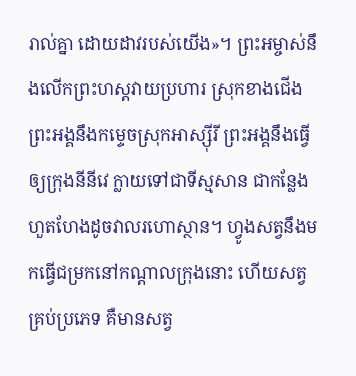រាល់គ្នា ដោយដាវរបស់យើង»។ ព្រះអម្ចាស់នឹងលើកព្រះហស្ដវាយប្រហារ ស្រុកខាងជើង ព្រះអង្គនឹងកម្ទេចស្រុកអាស្ស៊ីរី ព្រះអង្គនឹងធ្វើឲ្យក្រុងនីនីវេ ក្លាយទៅជាទីស្មសាន ជាកន្លែងហួតហែងដូចវាលរហោស្ថាន។ ហ្វូងសត្វនឹងមកធ្វើជម្រកនៅកណ្ដាលក្រុងនោះ ហើយសត្វគ្រប់ប្រភេទ គឺមានសត្វ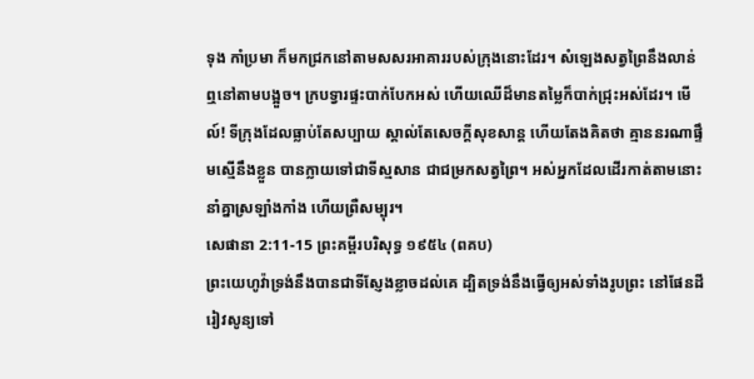ទុង កាំប្រមា ក៏មកជ្រកនៅតាមសសរអាគាររបស់ក្រុងនោះដែរ។ សំឡេងសត្វព្រៃនឹងលាន់ឮនៅតាមបង្អួច។ ក្របទ្វារផ្ទះបាក់បែកអស់ ហើយឈើដ៏មានតម្លៃក៏បាក់ជ្រុះអស់ដែរ។ មើល៍! ទីក្រុងដែលធ្លាប់តែសប្បាយ ស្គាល់តែសេចក្ដីសុខសាន្ត ហើយតែងគិតថា គ្មាននរណាផ្ទឹមស្មើនឹងខ្លួន បានក្លាយទៅជាទីស្មសាន ជាជម្រកសត្វព្រៃ។ អស់អ្នកដែលដើរកាត់តាមនោះ នាំគ្នាស្រឡាំងកាំង ហើយព្រឺសម្បុរ។
សេផានា 2:11-15 ព្រះគម្ពីរបរិសុទ្ធ ១៩៥៤ (ពគប)
ព្រះយេហូវ៉ាទ្រង់នឹងបានជាទីស្ញែងខ្លាចដល់គេ ដ្បិតទ្រង់នឹងធ្វើឲ្យអស់ទាំងរូបព្រះ នៅផែនដីរៀវសូន្យទៅ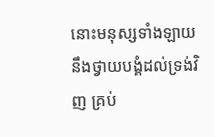នោះមនុស្សទាំងឡាយនឹងថ្វាយបង្គំដល់ទ្រង់វិញ គ្រប់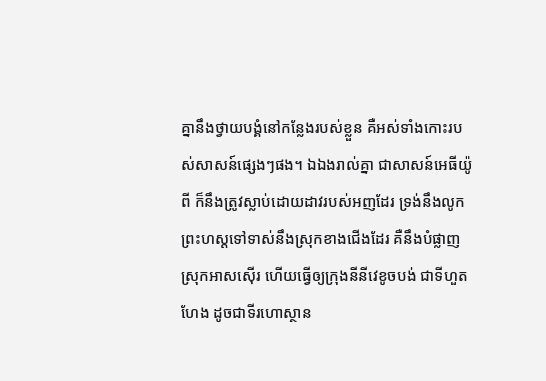គ្នានឹងថ្វាយបង្គំនៅកន្លែងរបស់ខ្លួន គឺអស់ទាំងកោះរបស់សាសន៍ផ្សេងៗផង។ ឯឯងរាល់គ្នា ជាសាសន៍អេធីយ៉ូពី ក៏នឹងត្រូវស្លាប់ដោយដាវរបស់អញដែរ ទ្រង់នឹងលូកព្រះហស្តទៅទាស់នឹងស្រុកខាងជើងដែរ គឺនឹងបំផ្លាញស្រុកអាសស៊ើរ ហើយធ្វើឲ្យក្រុងនីនីវេខូចបង់ ជាទីហួតហែង ដូចជាទីរហោស្ថាន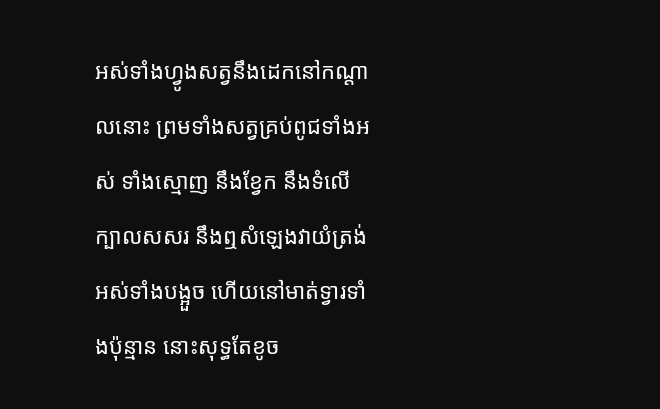អស់ទាំងហ្វូងសត្វនឹងដេកនៅកណ្តាលនោះ ព្រមទាំងសត្វគ្រប់ពូជទាំងអស់ ទាំងស្មោញ នឹងខ្វែក នឹងទំលើក្បាលសសរ នឹងឮសំឡេងវាយំត្រង់អស់ទាំងបង្អួច ហើយនៅមាត់ទ្វារទាំងប៉ុន្មាន នោះសុទ្ធតែខូច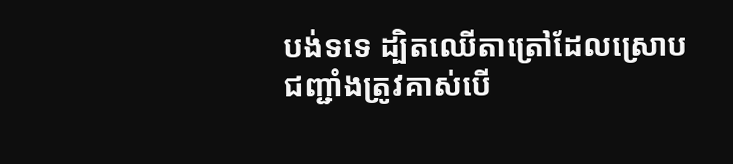បង់ទទេ ដ្បិតឈើតាត្រៅដែលស្រោបជញ្ជាំងត្រូវគាស់បើ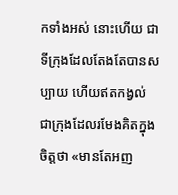កទាំងអស់ នោះហើយ ជាទីក្រុងដែលតែងតែបានសប្បាយ ហើយឥតកង្វល់ ជាក្រុងដែលរមែងគិតក្នុងចិត្តថា «មានតែអញ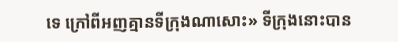ទេ ក្រៅពីអញគ្មានទីក្រុងណាសោះ» ទីក្រុងនោះបាន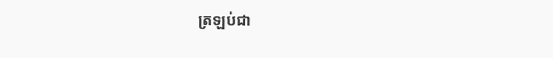ត្រឡប់ជា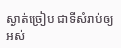ស្ងាត់ច្រៀប ជាទីសំរាប់ឲ្យអស់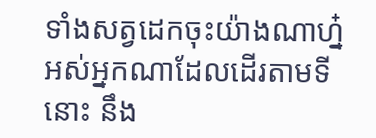ទាំងសត្វដេកចុះយ៉ាងណាហ្ន៎ អស់អ្នកណាដែលដើរតាមទីនោះ នឹង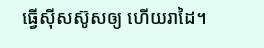ធ្វើស៊ីសស៊ូសឲ្យ ហើយរាដៃ។